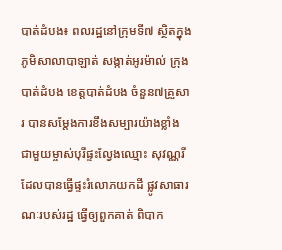បាត់ដំបង៖ ពលរដ្ឋនៅក្រុមទី៧ ស្ថិតក្នុងភូមិសាលាបាឡាត់ សង្កាត់អូរម៉ាល់ ក្រុងបាត់ដំបង ខេត្តបាត់ដំបង ចំនួន៧គ្រួសារ បានសម្ដែងការខឹងសម្បារយ៉ាងខ្លាំង ជាមួយម្ចាស់បុរីផ្ទះល្វែងឈ្មោះ សុវណ្ណរី ដែលបានធ្វើផ្ទះរំលោភយកដី ផ្លូវសាធារណៈរបស់រដ្ឋ ធ្វើឲ្យពួកគាត់ ពិបាក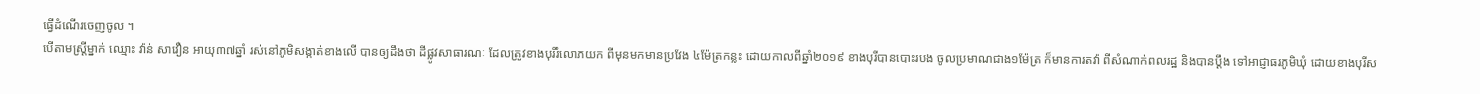ធ្វើដំណើរចេញចូល ។
បើតាមស្ត្រីម្នាក់ ឈ្មោះ វ៉ាន់ សាវឿន អាយុ៣៧ឆ្នាំ រស់នៅភូមិសង្កាត់ខាងលើ បានឲ្យដឹងថា ដីផ្លូវសាធារណៈ ដែលត្រូវខាងបុរីរំលោភយក ពីមុនមកមានប្រវែង ៤ម៉ែត្រកន្លះ ដោយកាលពីឆ្នាំ២០១៩ ខាងបុរីបានបោះរបង ចូលប្រមាណជាង១ម៉ែត្រ ក៏មានការតវ៉ា ពីសំណាក់ពលរដ្ឋ និងបានប្ដឹង ទៅអាជ្ញាធរភូមិឃុំ ដោយខាងបុរីស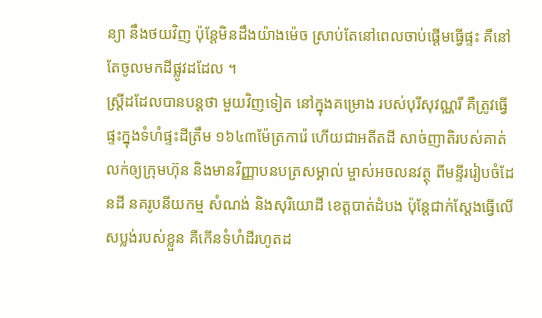ន្យា នឹងថយវិញ ប៉ុន្តែមិនដឹងយ៉ាងម៉េច ស្រាប់តែនៅពេលចាប់ផ្ដើមធ្វើផ្ទះ គឺនៅតែចូលមកដីផ្លូវដដែល ។
ស្ត្រីដដែលបានបន្តថា មួយវិញទៀត នៅក្នុងគម្រោង របស់បុរីសុវណ្ណរី គឺត្រូវធ្វើផ្ទះក្នុងទំហំផ្ទះដីត្រឹម ១៦៤៣ម៉ែត្រការ៉េ ហើយជាអតីតដី សាច់ញាតិរបស់គាត់ លក់ឲ្យក្រុមហ៊ុន និងមានវិញ្ញាបនបត្រសម្គាល់ ម្ចាស់អចលនវត្ថុ ពីមន្ទីររៀបចំដែនដី នគរូបនីយកម្ម សំណង់ និងសុរិយោដី ខេត្តបាត់ដំបង ប៉ុន្តែជាក់ស្ដែងធ្វើលើសប្លង់របស់ខ្លួន គឺកើនទំហំដីរហូតដ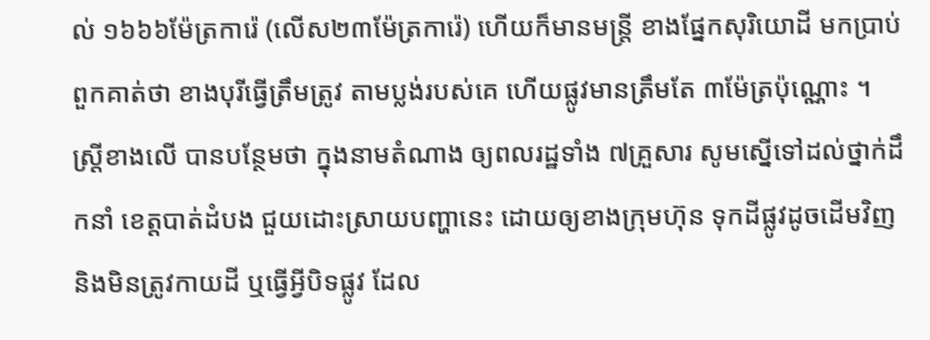ល់ ១៦៦៦ម៉ែត្រការ៉េ (លើស២៣ម៉ែត្រការ៉េ) ហើយក៏មានមន្ត្រី ខាងផ្នែកសុរិយោដី មកប្រាប់ពួកគាត់ថា ខាងបុរីធ្វើត្រឹមត្រូវ តាមប្លង់របស់គេ ហើយផ្លូវមានត្រឹមតែ ៣ម៉ែត្រប៉ុណ្ណោះ ។
ស្ត្រីខាងលើ បានបន្ថែមថា ក្នុងនាមតំណាង ឲ្យពលរដ្ឋទាំង ៧គ្រួសារ សូមស្នើទៅដល់ថ្នាក់ដឹកនាំ ខេត្តបាត់ដំបង ជួយដោះស្រាយបញ្ហានេះ ដោយឲ្យខាងក្រុមហ៊ុន ទុកដីផ្លូវដូចដើមវិញ និងមិនត្រូវកាយដី ឬធ្វើអ្វីបិទផ្លូវ ដែល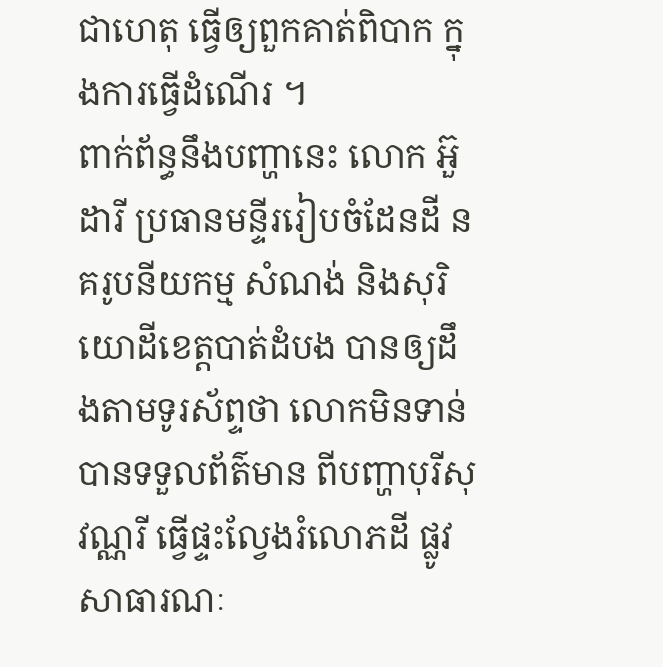ជាហេតុ ធ្វើឲ្យពួកគាត់ពិបាក ក្នុងការធ្វើដំណើរ ។
ពាក់ព័ន្ធនឹងបញ្ហានេះ លោក អ៊ួ ដារី ប្រធានមន្ទីររៀបចំដែនដី នគរូបនីយកម្ម សំណង់ និងសុរិយោដីខេត្តបាត់ដំបង បានឲ្យដឹងតាមទូរស័ព្ទថា លោកមិនទាន់បានទទួលព័ត៌មាន ពីបញ្ហាបុរីសុវណ្ណរី ធ្វើផ្ទះល្វែងរំលោភដី ផ្លូវសាធារណៈ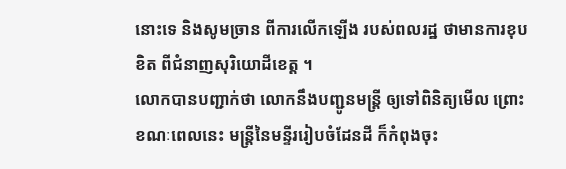នោះទេ និងសូមច្រាន ពីការលើកឡើង របស់ពលរដ្ឋ ថាមានការខុបខិត ពីជំនាញសុរិយោដីខេត្ត ។
លោកបានបញ្ជាក់ថា លោកនឹងបញ្ជូនមន្ត្រី ឲ្យទៅពិនិត្យមើល ព្រោះខណៈពេលនេះ មន្ត្រីនៃមន្ទីររៀបចំដែនដី ក៏កំពុងចុះ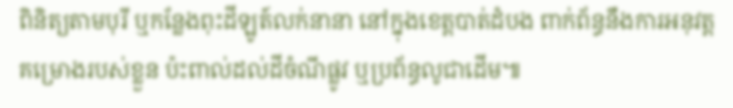ពិនិត្យតាមបុរី ឬកន្លែងពុះដីឡូត៍លក់នានា នៅក្នុងខេត្តបាត់ដំបង ពាក់ព័ន្ធនឹងការអនុវត្ត គម្រោងរបស់ខ្លួន ប៉ះពាល់ដល់ដីចំណីផ្លូវ ឬប្រព័ន្ធលូជាដើម៕